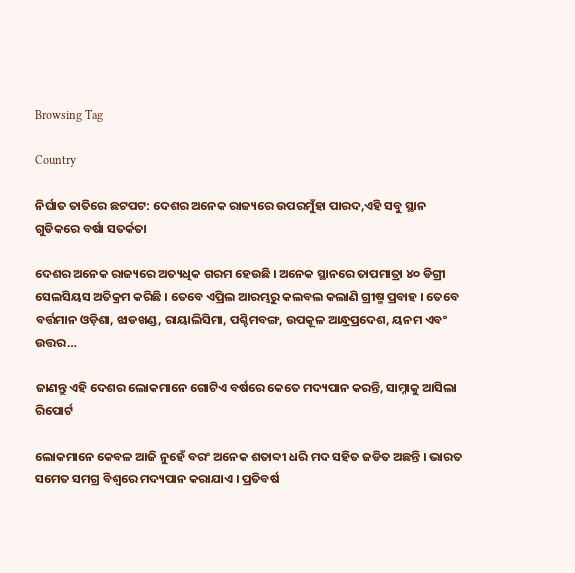Browsing Tag

Country

ନିର୍ଘାତ ତାତିରେ ଛଟପଟ: ଦେଶର ଅନେକ ରାଜ୍ୟରେ ଉପରମୁଁହା ପାରଦ,ଏହି ସବୁ ସ୍ଥାନ ଗୁଡିକରେ ବର୍ଷା ସତର୍କତା

ଦେଶର ଅନେକ ରାଜ୍ୟରେ ଅତ୍ୟଧିକ ଗରମ ହେଉଛି । ଅନେକ ସ୍ଥାନରେ ତାପମାତ୍ରା ୪୦ ଡିଗ୍ରୀ ସେଲସିୟସ ଅତିକ୍ରମ କରିଛି । ତେବେ ଏପ୍ରିଲ ଆରମ୍ଭରୁ କଲବଲ କଲାଣି ଗ୍ରୀଷ୍ମ ପ୍ରବାହ । ତେବେ ବର୍ତ୍ତମାନ ଓଡ଼ିଶା, ଝାଡଖଣ୍ଡ, ରାୟାଲିସିମା, ପଶ୍ଚିମବଙ୍ଗ, ଉପକୂଳ ଆନ୍ଧ୍ରପ୍ରଦେଶ, ୟନମ ଏବଂ ଉତ୍ତର…

ଜାଣନ୍ତୁ ଏହି ଦେଶର ଲୋକମାନେ ଗୋଟିଏ ବର୍ଷରେ କେତେ ମଦ୍ୟପାନ କରନ୍ତି, ସାମ୍ନାକୁ ଆସିଲା ରିପୋର୍ଟ

ଲୋକମାନେ କେବଳ ଆଜି ନୁହେଁ ବରଂ ଅନେକ ଶତାବ୍ଦୀ ଧରି ମଦ ସହିତ ଜଡିତ ଅଛନ୍ତି । ଭାରତ ସମେତ ସମଗ୍ର ବିଶ୍ୱରେ ମଦ୍ୟପାନ କରାଯାଏ । ପ୍ରତିବର୍ଷ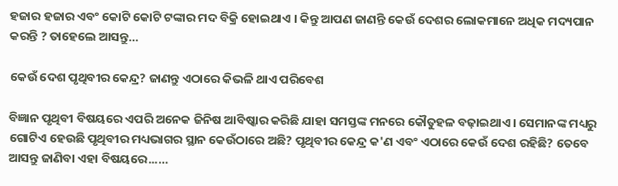ହଜାର ହଜାର ଏବଂ କୋଟି କୋଟି ଟଙ୍କାର ମଦ ବିକ୍ରି ହୋଇଥାଏ । କିନ୍ତୁ ଆପଣ ଜାଣନ୍ତି କେଉଁ ଦେଶର ଲୋକମାନେ ଅଧିକ ମଦ୍ୟପାନ କରନ୍ତି ? ତାହେଲେ ଆସନ୍ତୁ…

କେଉଁ ଦେଶ ପୃଥିବୀର କେନ୍ଦ୍ର? ଜାଣନ୍ତୁ ଏଠାରେ କିଭଳି ଥାଏ ପରିବେଶ

ବିଜ୍ଞାନ ପୃଥିବୀ ବିଷୟରେ ଏପରି ଅନେକ ଜିନିଷ ଆବିଷ୍କାର କରିଛି ଯାହା ସମସ୍ତଙ୍କ ମନରେ କୌତୁହଳ ବଢ଼ାଇଥାଏ । ସେମାନଙ୍କ ମଧ୍ୟରୁ ଗୋଟିଏ ହେଉଛି ପୃଥିବୀର ମଧ୍ୟଭାଗର ସ୍ଥାନ କେଉଁଠାରେ ଅଛି? ପୃଥିବୀର କେନ୍ଦ୍ର କ'ଣ ଏବଂ ଏଠାରେ କେଉଁ ଦେଶ ରହିଛି? ତେବେ ଆସନ୍ତୁ ଜାଣିବା ଏହା ବିଷୟରେ...…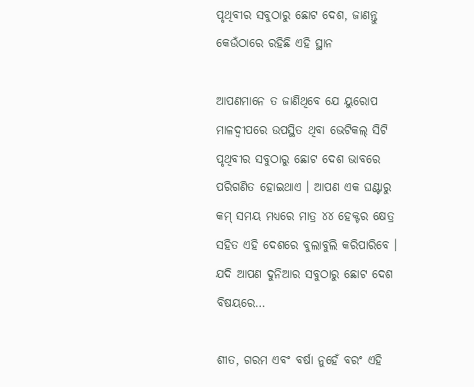ପୃଥିବୀର ସବୁଠାରୁ ଛୋଟ ଦେଶ, ଜାଣନ୍ତୁ କେଉଁଠାରେ ରହିଛି ଏହି ସ୍ଥାନ

ଆପଣମାନେ ତ ଜାଣିଥିବେ ଯେ ୟୁରୋପ ମାଳଦ୍ୱୀପରେ ଉପସ୍ଥିତ ଥିବା ଭେଟିକଲ୍‌ ସିଟି ପୃଥିବୀର ସବୁଠାରୁ ଛୋଟ ଦେଶ ଭାବରେ ପରିଗଣିତ ହୋଇଥାଏ । ଆପଣ ଏକ ଘଣ୍ଟାରୁ କମ୍ ସମୟ ମଧ୍ୟରେ ମାତ୍ର ୪୪ ହେକ୍ଟର କ୍ଷେତ୍ର ସହିତ ଏହି ଦେଶରେ ବୁଲାବୁଲି କରିପାରିବେ । ଯଦି ଆପଣ ଦୁନିଆର ସବୁଠାରୁ ଛୋଟ ଦେଶ ବିଷୟରେ…

ଶୀତ, ଗରମ ଏବଂ ବର୍ଷା ନୁହେଁ ବରଂ ଏହି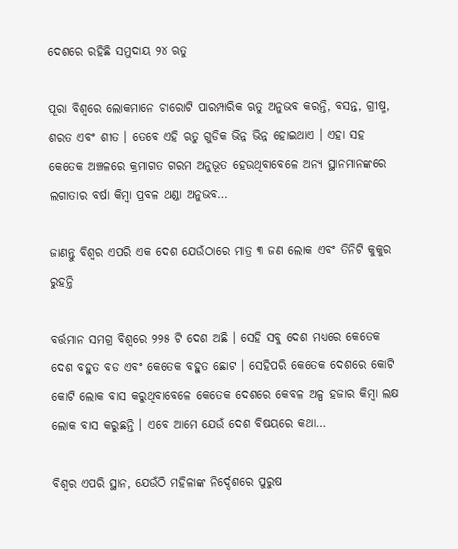ଦେଶରେ ରହିଛି ସମୁଦାୟ ୨୪ ଋତୁ

ପୂରା ବିଶ୍ୱରେ ଲୋକମାନେ ଚାରୋଟି ପାରମ୍ପାରିକ ଋତୁ ଅନୁଭବ କରନ୍ତି, ବସନ୍ତ, ଗ୍ରୀଷ୍ମ, ଶରତ ଏବଂ ଶୀତ । ତେବେ ଏହି ଋତୁ ଗୁଡିକ ଭିନ୍ନ ଭିନ୍ନ ହୋଇଥାଏ । ଏହା ସହ କେତେକ ଅଞ୍ଚଳରେ କ୍ରମାଗତ ଗରମ ଅନୁଭୂତ ହେଉଥିବାବେଳେ ଅନ୍ୟ ସ୍ଥାନମାନଙ୍କରେ ଲଗାତାର ବର୍ଷା କିମ୍ବା ପ୍ରବଳ ଥଣ୍ଡା ଅନୁଭବ…

ଜାଣନ୍ତୁ ବିଶ୍ୱର ଏପରି ଏକ ଦେଶ ଯେଉଁଠାରେ ମାତ୍ର ୩ ଜଣ ଲୋକ ଏବଂ ତିନିଟି କୁକୁର ରୁହନ୍ତି

ବର୍ତ୍ତମାନ ସମଗ୍ର ବିଶ୍ୱରେ ୨୨୫ ଟି ଦେଶ ଅଛି । ସେହି ସବୁ ଦେଶ ମଧ୍ୟରେ କେତେକ ଦେଶ ବହୁତ ବଡ ଏବଂ କେତେକ ବହୁତ ଛୋଟ । ସେହିପରି କେତେକ ଦେଶରେ କୋଟି କୋଟି ଲୋକ ବାସ କରୁଥିବାବେଳେ କେତେକ ଦେଶରେ କେବଳ ଅଳ୍ପ ହଜାର କିମ୍ବା ଲକ୍ଷ ଲୋକ ବାସ କରୁଛନ୍ତି । ଏବେ ଆମେ ଯେଉଁ ଦେଶ ବିଷୟରେ କଥା…

ବିଶ୍ୱର ଏପରି ସ୍ଥାନ, ଯେଉଁଠି ମହିଳାଙ୍କ ନିର୍ଦ୍ଦେଶରେ ପୁରୁଷ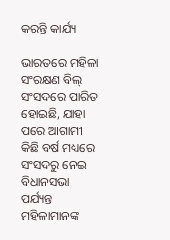କରନ୍ତି କାର୍ଯ୍ୟ

ଭାରତରେ ମହିଳା ସଂରକ୍ଷଣ ବିଲ୍ ସଂସଦରେ ପାରିତ ହୋଇଛି, ଯାହା ପରେ ଆଗାମୀ କିଛି ବର୍ଷ ମଧ୍ୟରେ ସଂସଦରୁ ନେଇ ବିଧାନସଭା ପର୍ଯ୍ୟନ୍ତ ମହିଳାମାନଙ୍କ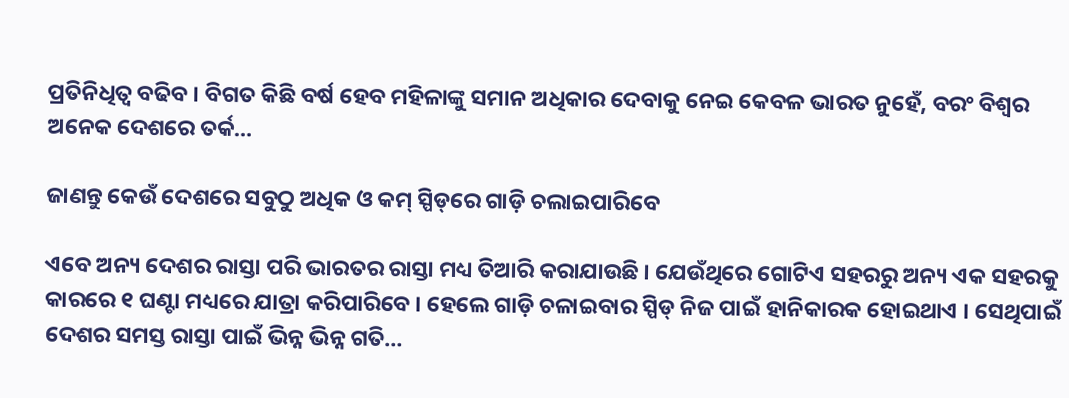ପ୍ରତିନିଧିତ୍ୱ ବଢିବ । ବିଗତ କିଛି ବର୍ଷ ହେବ ମହିଳାଙ୍କୁ ସମାନ ଅଧିକାର ଦେବାକୁ ନେଇ କେବଳ ଭାରତ ନୁହେଁ, ବରଂ ବିଶ୍ୱର ଅନେକ ଦେଶରେ ତର୍କ…

ଜାଣନ୍ତୁ କେଉଁ ଦେଶରେ ସବୁଠୁ ଅଧିକ ଓ କମ୍ ସ୍ପିଡ୍‌ରେ ଗାଡ଼ି ଚଲାଇପାରିବେ

ଏବେ ଅନ୍ୟ ଦେଶର ରାସ୍ତା ପରି ଭାରତର ରାସ୍ତା ମଧ୍ୟ ତିଆରି କରାଯାଉଛି । ଯେଉଁଥିରେ ଗୋଟିଏ ସହରରୁ ଅନ୍ୟ ଏକ ସହରକୁ କାରରେ ୧ ଘଣ୍ଟା ମଧ୍ୟରେ ଯାତ୍ରା କରିପାରିବେ । ହେଲେ ଗାଡ଼ି ଚଳାଇବାର ସ୍ପିଡ୍‌ ନିଜ ପାଇଁ ହାନିକାରକ ହୋଇଥାଏ । ସେଥିପାଇଁ ଦେଶର ସମସ୍ତ ରାସ୍ତା ପାଇଁ ଭିନ୍ନ ଭିନ୍ନ ଗତି…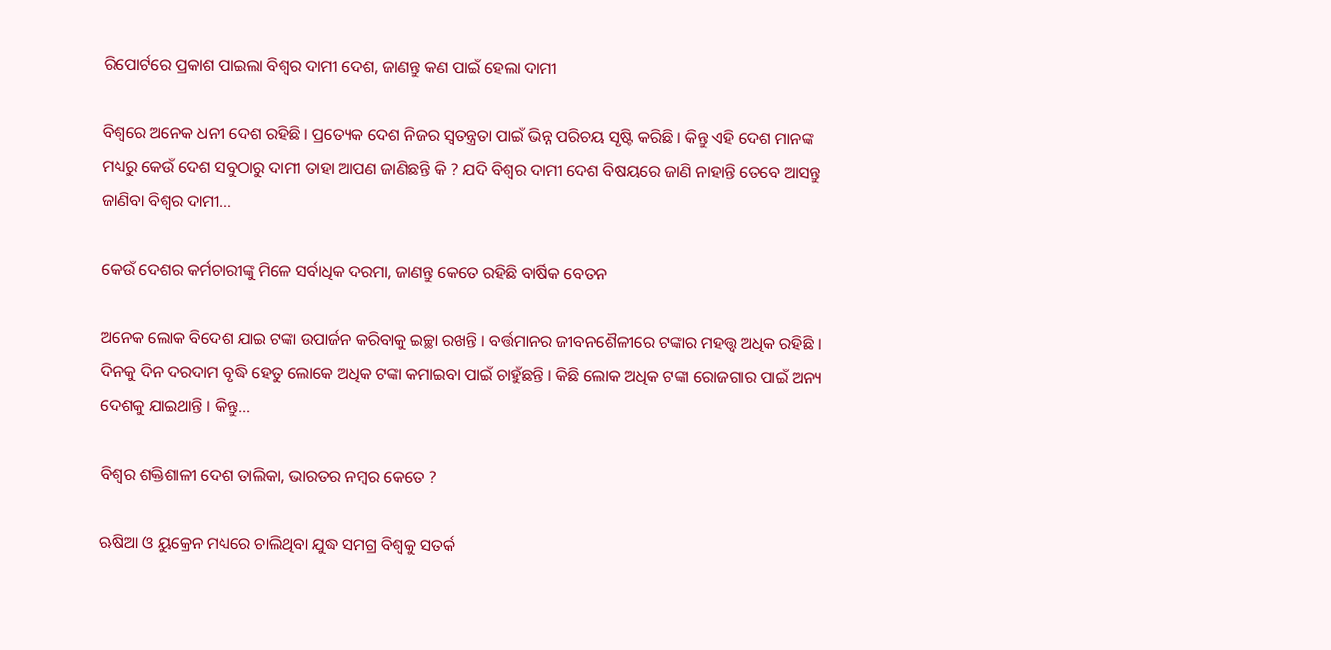ରିପୋର୍ଟରେ ପ୍ରକାଶ ପାଇଲା ବିଶ୍ୱର ଦାମୀ ଦେଶ, ଜାଣନ୍ତୁ କଣ ପାଇଁ ହେଲା ଦାମୀ

ବିଶ୍ୱରେ ଅନେକ ଧନୀ ଦେଶ ରହିଛି । ପ୍ରତ୍ୟେକ ଦେଶ ନିଜର ସ୍ୱତନ୍ତ୍ରତା ପାଇଁ ଭିନ୍ନ ପରିଚୟ ସୃଷ୍ଟି କରିଛି । କିନ୍ତୁ ଏହି ଦେଶ ମାନଙ୍କ ମଧ୍ୟରୁ କେଉଁ ଦେଶ ସବୁଠାରୁ ଦାମୀ ତାହା ଆପଣ ଜାଣିଛନ୍ତି କି ? ଯଦି ବିଶ୍ୱର ଦାମୀ ଦେଶ ବିଷୟରେ ଜାଣି ନାହାନ୍ତି ତେବେ ଆସନ୍ତୁ ଜାଣିବା ବିଶ୍ୱର ଦାମୀ…

କେଉଁ ଦେଶର କର୍ମଚାରୀଙ୍କୁ ମିଳେ ସର୍ବାଧିକ ଦରମା, ଜାଣନ୍ତୁ କେତେ ରହିଛି ବାର୍ଷିକ ବେତନ

ଅନେକ ଲୋକ ବିଦେଶ ଯାଇ ଟଙ୍କା ଉପାର୍ଜନ କରିବାକୁ ଇଚ୍ଛା ରଖନ୍ତି । ବର୍ତ୍ତମାନର ଜୀବନଶୈଳୀରେ ଟଙ୍କାର ମହତ୍ତ୍ୱ ଅଧିକ ରହିଛି । ଦିନକୁ ଦିନ ଦରଦାମ ବୃଦ୍ଧି ହେତୁ ଲୋକେ ଅଧିକ ଟଙ୍କା କମାଇବା ପାଇଁ ଚାହୁଁଛନ୍ତି । କିଛି ଲୋକ ଅଧିକ ଟଙ୍କା ରୋଜଗାର ପାଇଁ ଅନ୍ୟ ଦେଶକୁ ଯାଇଥାନ୍ତି । କିନ୍ତୁ…

ବିଶ୍ୱର ଶକ୍ତିଶାଳୀ ଦେଶ ତାଲିକା, ଭାରତର ନମ୍ବର କେତେ ?

ଋଷିଆ ଓ ୟୁକ୍ରେନ ମଧ୍ୟରେ ଚାଲିଥିବା ଯୁଦ୍ଧ ସମଗ୍ର ବିଶ୍ୱକୁ ସତର୍କ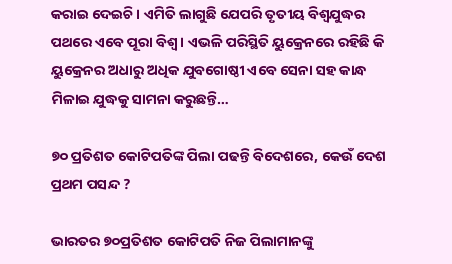କରାଇ ଦେଇଚି । ଏମିତି ଲାଗୁଛି ଯେପରି ତୃତୀୟ ବିଶ୍ୱଯୁଦ୍ଧର ପଥରେ ଏବେ ପୂରା ବିଶ୍ୱ । ଏଭଳି ପରିସ୍ଥିତି ୟୁକ୍ରେନରେ ରହିଛି କି ୟୁକ୍ରେନର ଅଧାରୁ ଅଧିକ ଯୁବଗୋଷ୍ଠୀ ଏବେ ସେନା ସହ କାନ୍ଧ ମିଳାଇ ଯୁଦ୍ଧକୁ ସାମନା କରୁଛନ୍ତି…

୭୦ ପ୍ରତିଶତ କୋଟିପତିଙ୍କ ପିଲା ପଢନ୍ତି ବିଦେଶରେ, କେଉଁ ଦେଶ ପ୍ରଥମ ପସନ୍ଦ ?

ଭାରତର ୭୦ପ୍ରତିଶତ କୋଟିପତି ନିଜ ପିଲାମାନଙ୍କୁ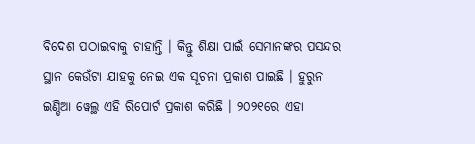ବିଦେଶ ପଠାଇବାକୁ ଚାହାନ୍ତି । କିନ୍ତୁ ଶିକ୍ଷା ପାଇଁ ସେମାନଙ୍କର ପସନ୍ଦର ସ୍ଥାନ କେଉଁଟା ଯାହକୁ ନେଇ ଏକ ସୂଚନା ପ୍ରକାଶ ପାଇଛି । ହୁରୁନ ଇଣ୍ଡିଆ ୱେଲ୍ଥ ଏହି ରିପୋର୍ଟ ପ୍ରକାଶ କରିଛି । ୨୦୨୧ରେ ଏହା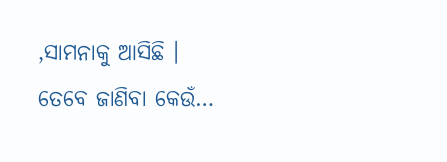,ସାମନାକୁ ଆସିଛି । ତେବେ ଜାଣିବା କେଉଁ…